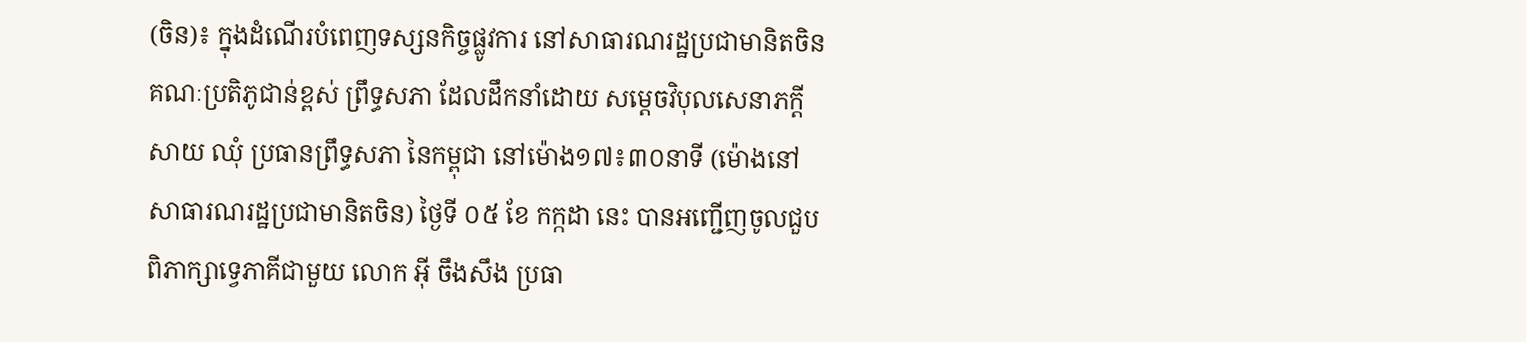(ចិន)៖ ក្នុងដំណើរបំពេញទស្សនកិច្ចផ្លូវការ នៅសាធារណរដ្ឋប្រជាមានិតចិន គណៈប្រតិភូជាន់ខ្ពស់ ព្រឹទ្ធសភា ដែលដឹកនាំដោយ សម្តេចវិបុលសេនាភក្តី សាយ ឈុំ ប្រធានព្រឹទ្ធសភា នៃកម្ពុជា នៅម៉ោង១៧៖៣០នាទី (ម៉ោងនៅសាធារណរដ្ឋប្រជាមានិតចិន) ថ្ងៃទី ០៥ ខែ កក្កដា នេះ បានអញ្ជើញចូលជួបពិភាក្សាទ្វេភាគីជាមួយ លោក អ៊ី ចឹងសឹង ប្រធា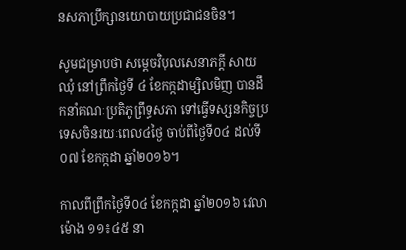នសភាប្រឹក្សានយោបាយប្រជាជនចិន។

សូមជម្រាបថា សម្តេចវិបុលសេនាភក្តី សាយ ឈុំ នៅព្រឹកថ្ងៃទី ៤ ខែកក្កដាម្សិលមិញ បានដឹកនាំគណៈប្រតិភូព្រឹទ្ធសភា ទៅធ្វើទស្សនកិច្ចប្រទេសចិនរយៈពេល៤ថ្ងៃ ចាប់ពីថ្ងៃទី០៤ ដល់ទី០៧ ខែកក្កដា ឆ្នាំ២០១៦។

កាលពីព្រឹកថ្ងៃទី០៤ ខែកក្កដា ឆ្នាំ២០១៦ វេលាម៉ោង ១១៖៤៥ នា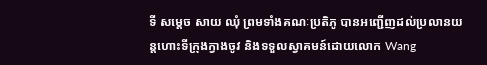ទី សម្តេច សាយ ឈុំ ព្រមទាំងគណៈប្រតិភូ បានអញ្ជើញដល់ប្រលានយន្តហោះទីក្រុងក្វាងចូវ និងទទួលស្វាគមន៍ដោយលោក Wang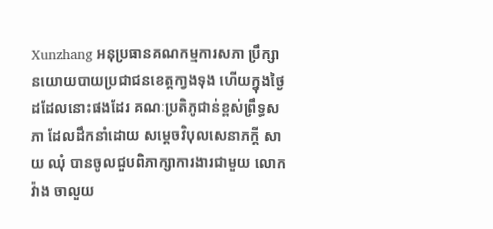Xunzhang អនុប្រធានគណកម្មការសភា ប្រឹក្សានយោយបាយប្រជាជនខេត្តកា្វងទុង ហើយក្នុងថ្ងៃដដែលនោះផងដែរ គណៈប្រតិភូជាន់ខ្ពស់ព្រឹទ្ធសភា ដែលដឹកនាំដោយ សម្តេចវិបុលសេនាភក្តី សាយ ឈុំ បានចូលជួបពិភាក្សាការងារជាមួយ លោក វ៉ាង ចាលួយ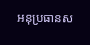អនុប្រធានស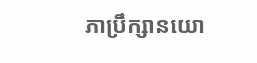ភាប្រឹក្សានយោ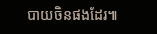បាយចិនផងដែរ៕